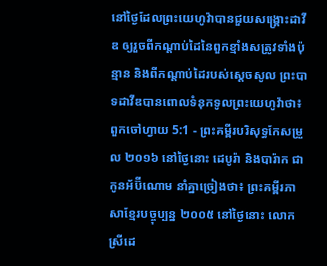នៅថ្ងៃដែលព្រះយេហូវ៉ាបានជួយសង្គ្រោះដាវីឌ ឲ្យរួចពីកណ្ដាប់ដៃនៃពួកខ្មាំងសត្រូវទាំងប៉ុន្មាន និងពីកណ្ដាប់ដៃរបស់ស្តេចសូល ព្រះបាទដាវីឌបានពោលទំនុកទូលព្រះយេហូវ៉ាថា៖
ពួកចៅហ្វាយ 5:1 - ព្រះគម្ពីរបរិសុទ្ធកែសម្រួល ២០១៦ នៅថ្ងៃនោះ ដេបូរ៉ា និងបារ៉ាក ជាកូនអ័ប៊ីណោម នាំគ្នាច្រៀងថា៖ ព្រះគម្ពីរភាសាខ្មែរបច្ចុប្បន្ន ២០០៥ នៅថ្ងៃនោះ លោកស្រីដេ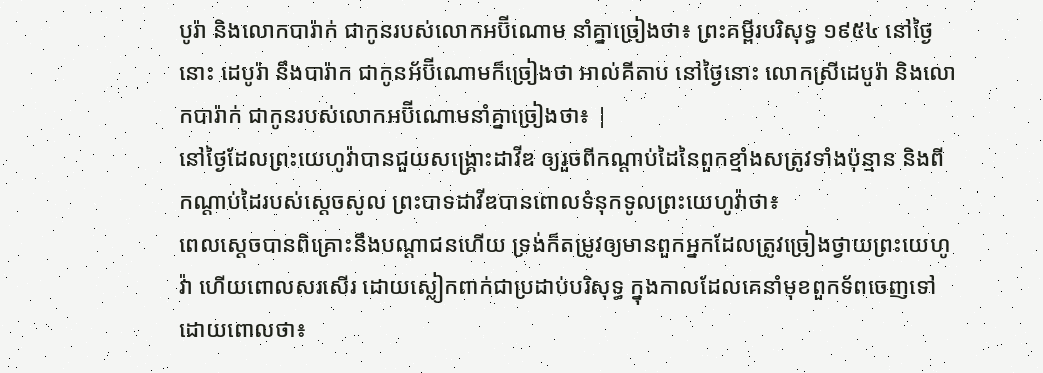បូរ៉ា និងលោកបារ៉ាក់ ជាកូនរបស់លោកអប៊ីណោម នាំគ្នាច្រៀងថា៖ ព្រះគម្ពីរបរិសុទ្ធ ១៩៥៤ នៅថ្ងៃនោះ ដេបូរ៉ា នឹងបារ៉ាក ជាកូនអ័ប៊ីណោមក៏ច្រៀងថា អាល់គីតាប នៅថ្ងៃនោះ លោកស្រីដេបូរ៉ា និងលោកបារ៉ាក់ ជាកូនរបស់លោកអប៊ីណោមនាំគ្នាច្រៀងថា៖ |
នៅថ្ងៃដែលព្រះយេហូវ៉ាបានជួយសង្គ្រោះដាវីឌ ឲ្យរួចពីកណ្ដាប់ដៃនៃពួកខ្មាំងសត្រូវទាំងប៉ុន្មាន និងពីកណ្ដាប់ដៃរបស់ស្តេចសូល ព្រះបាទដាវីឌបានពោលទំនុកទូលព្រះយេហូវ៉ាថា៖
ពេលស្ដេចបានពិគ្រោះនឹងបណ្ដាជនហើយ ទ្រង់ក៏តម្រូវឲ្យមានពួកអ្នកដែលត្រូវច្រៀងថ្វាយព្រះយេហូវ៉ា ហើយពោលសរសើរ ដោយស្លៀកពាក់ជាប្រដាប់បរិសុទ្ធ ក្នុងកាលដែលគេនាំមុខពួកទ័ពចេញទៅ ដោយពោលថា៖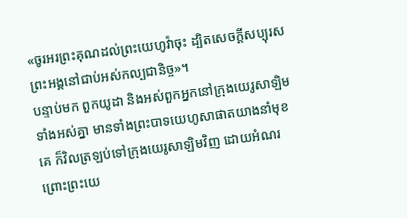«ចូរអរព្រះគុណដល់ព្រះយេហូវ៉ាចុះ ដ្បិតសេចក្ដីសប្បុរសព្រះអង្គនៅជាប់អស់កល្បជានិច្ច»។
បន្ទាប់មក ពួកយូដា និងអស់ពួកអ្នកនៅក្រុងយេរូសាឡិមទាំងអស់គ្នា មានទាំងព្រះបាទយេហូសាផាតយាងនាំមុខគេ ក៏វិលត្រឡប់ទៅក្រុងយេរូសាឡិមវិញ ដោយអំណរ ព្រោះព្រះយេ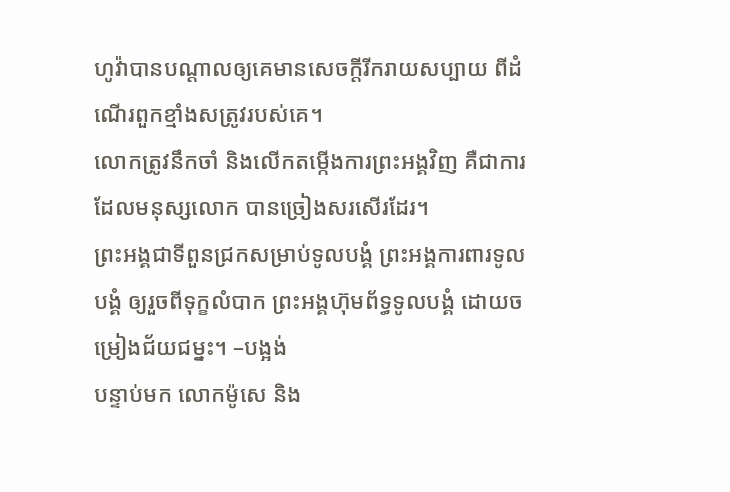ហូវ៉ាបានបណ្ដាលឲ្យគេមានសេចក្ដីរីករាយសប្បាយ ពីដំណើរពួកខ្មាំងសត្រូវរបស់គេ។
លោកត្រូវនឹកចាំ និងលើកតម្កើងការព្រះអង្គវិញ គឺជាការដែលមនុស្សលោក បានច្រៀងសរសើរដែរ។
ព្រះអង្គជាទីពួនជ្រកសម្រាប់ទូលបង្គំ ព្រះអង្គការពារទូលបង្គំ ឲ្យរួចពីទុក្ខលំបាក ព្រះអង្គហ៊ុមព័ទ្ធទូលបង្គំ ដោយចម្រៀងជ័យជម្នះ។ –បង្អង់
បន្ទាប់មក លោកម៉ូសេ និង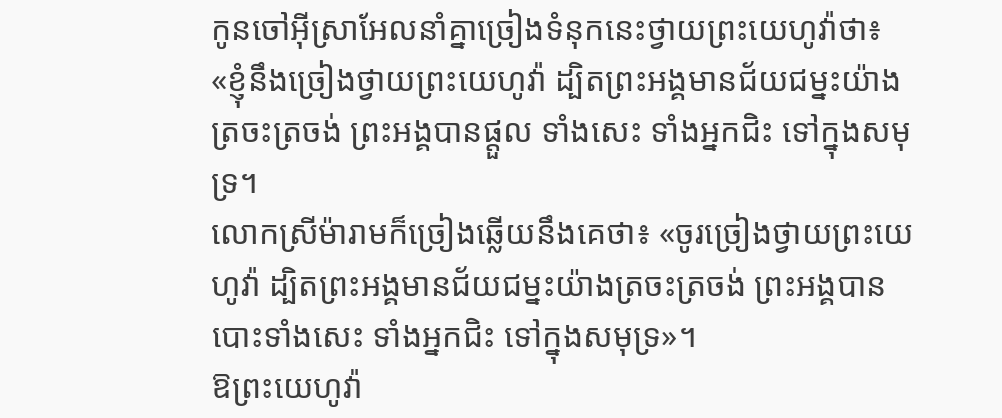កូនចៅអ៊ីស្រាអែលនាំគ្នាច្រៀងទំនុកនេះថ្វាយព្រះយេហូវ៉ាថា៖ «ខ្ញុំនឹងច្រៀងថ្វាយព្រះយេហូវ៉ា ដ្បិតព្រះអង្គមានជ័យជម្នះយ៉ាងត្រចះត្រចង់ ព្រះអង្គបានផ្តួល ទាំងសេះ ទាំងអ្នកជិះ ទៅក្នុងសមុទ្រ។
លោកស្រីម៉ារាមក៏ច្រៀងឆ្លើយនឹងគេថា៖ «ចូរច្រៀងថ្វាយព្រះយេហូវ៉ា ដ្បិតព្រះអង្គមានជ័យជម្នះយ៉ាងត្រចះត្រចង់ ព្រះអង្គបានបោះទាំងសេះ ទាំងអ្នកជិះ ទៅក្នុងសមុទ្រ»។
ឱព្រះយេហូវ៉ា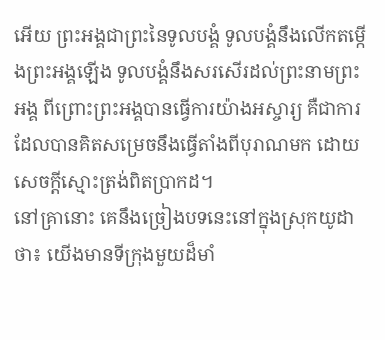អើយ ព្រះអង្គជាព្រះនៃទូលបង្គំ ទូលបង្គំនឹងលើកតម្កើងព្រះអង្គឡើង ទូលបង្គំនឹងសរសើរដល់ព្រះនាមព្រះអង្គ ពីព្រោះព្រះអង្គបានធ្វើការយ៉ាងអស្ចារ្យ គឺជាការដែលបានគិតសម្រេចនឹងធ្វើតាំងពីបុរាណមក ដោយសេចក្ដីស្មោះត្រង់ពិតប្រាកដ។
នៅគ្រានោះ គេនឹងច្រៀងបទនេះនៅក្នុងស្រុកយូដាថា៖ យើងមានទីក្រុងមួយដ៏មាំ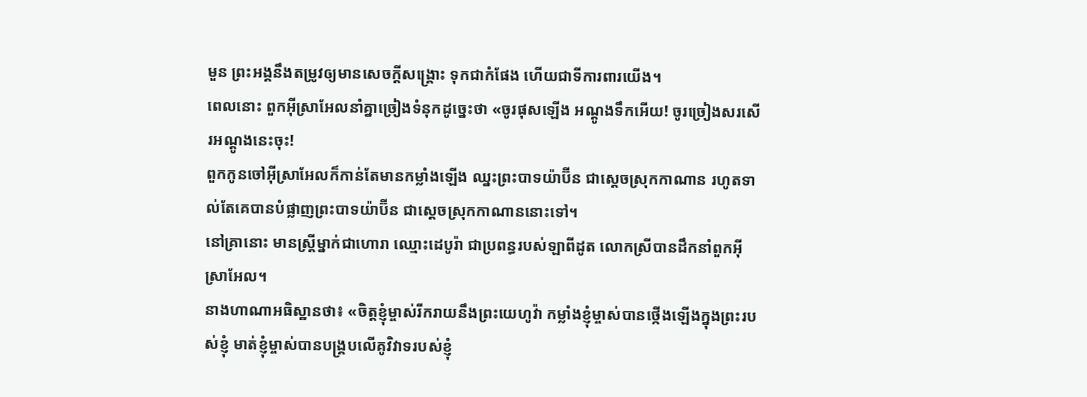មួន ព្រះអង្គនឹងតម្រូវឲ្យមានសេចក្ដីសង្គ្រោះ ទុកជាកំផែង ហើយជាទីការពារយើង។
ពេលនោះ ពួកអ៊ីស្រាអែលនាំគ្នាច្រៀងទំនុកដូច្នេះថា «ចូរផុសឡើង អណ្តូងទឹកអើយ! ចូរច្រៀងសរសើរអណ្តូងនេះចុះ!
ពួកកូនចៅអ៊ីស្រាអែលក៏កាន់តែមានកម្លាំងឡើង ឈ្នះព្រះបាទយ៉ាប៊ីន ជាស្តេចស្រុកកាណាន រហូតទាល់តែគេបានបំផ្លាញព្រះបាទយ៉ាប៊ីន ជាស្តេចស្រុកកាណាននោះទៅ។
នៅគ្រានោះ មានស្ត្រីម្នាក់ជាហោរា ឈ្មោះដេបូរ៉ា ជាប្រពន្ធរបស់ឡាពីដូត លោកស្រីបានដឹកនាំពួកអ៊ីស្រាអែល។
នាងហាណាអធិស្ឋានថា៖ «ចិត្តខ្ញុំម្ចាស់រីករាយនឹងព្រះយេហូវ៉ា កម្លាំងខ្ញុំម្ចាស់បានថ្កើងឡើងក្នុងព្រះរបស់ខ្ញុំ មាត់ខ្ញុំម្ចាស់បានបង្គ្របលើគូវិវាទរបស់ខ្ញុំ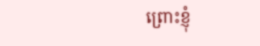ព្រោះខ្ញុំ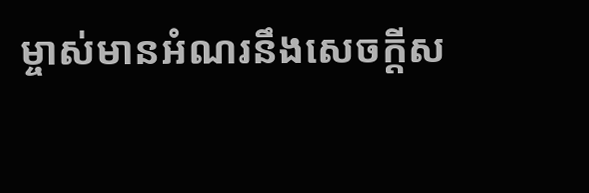ម្ចាស់មានអំណរនឹងសេចក្ដីស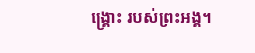ង្គ្រោះ របស់ព្រះអង្គ។